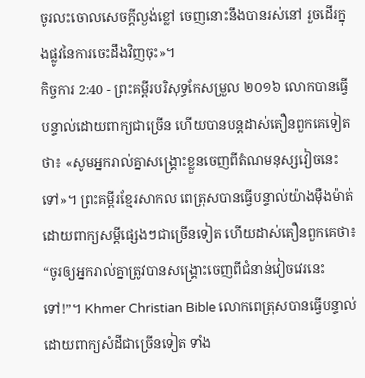ចូរលះចោលសេចក្ដីល្ងង់ខ្លៅ ចេញនោះនឹងបានរស់នៅ រួចដើរក្នុងផ្លូវនៃការចេះដឹងវិញចុះ»។
កិច្ចការ 2:40 - ព្រះគម្ពីរបរិសុទ្ធកែសម្រួល ២០១៦ លោកបានធ្វើបន្ទាល់ដោយពាក្យជាច្រើន ហើយបានបន្ដដាស់តឿនពួកគេទៀតថា៖ «សូមអ្នករាល់គ្នាសង្គ្រោះខ្លួនចេញពីតំណមនុស្សវៀចនេះទៅ»។ ព្រះគម្ពីរខ្មែរសាកល ពេត្រុសបានធ្វើបន្ទាល់យ៉ាងម៉ឺងម៉ាត់ដោយពាក្យសម្ដីផ្សេងៗជាច្រើនទៀត ហើយដាស់តឿនពួកគេថា៖ “ចូរឲ្យអ្នករាល់គ្នាត្រូវបានសង្គ្រោះចេញពីជំនាន់វៀចវេរនេះទៅ!”។ Khmer Christian Bible លោកពេត្រុសបានធ្វើបន្ទាល់ដោយពាក្យសំដីជាច្រើនទៀត ទាំង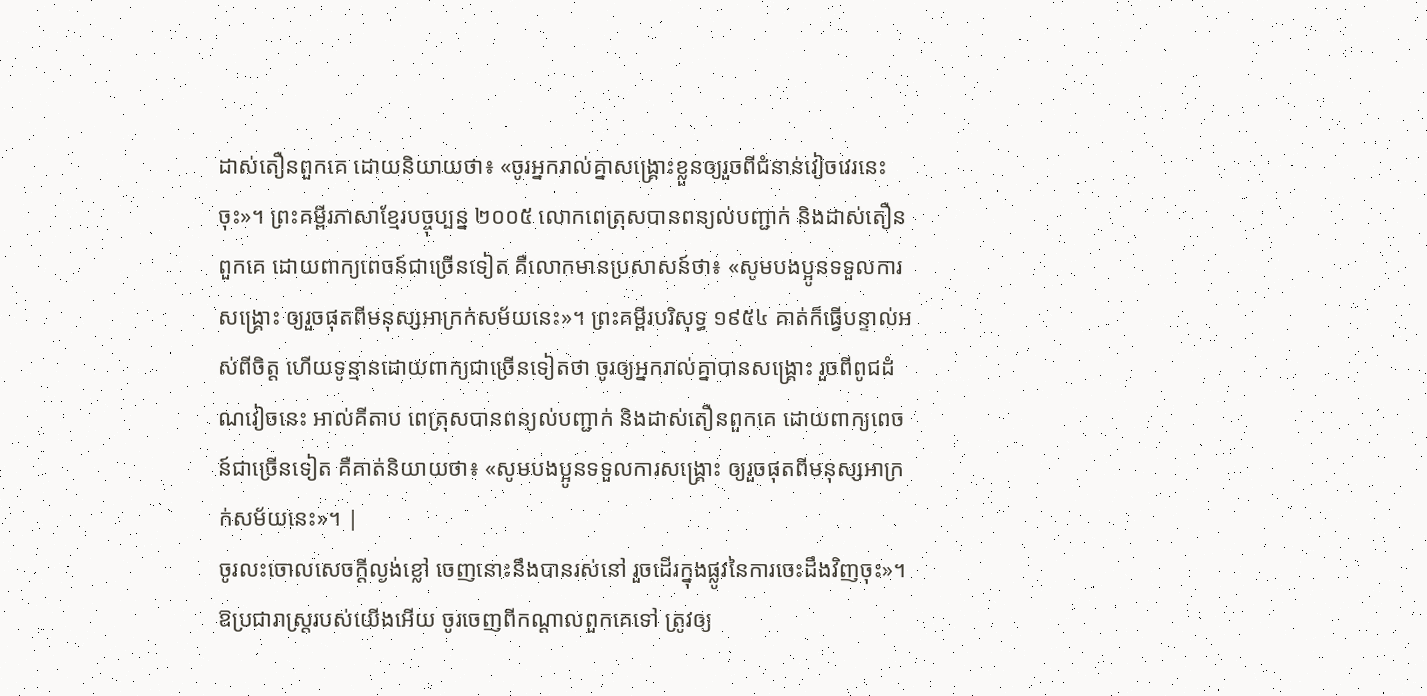ដាស់តឿនពួកគេ ដោយនិយាយថា៖ «ចូរអ្នករាល់គ្នាសង្គ្រោះខ្លួនឲ្យរួចពីជំនាន់វៀចវេរនេះចុះ»។ ព្រះគម្ពីរភាសាខ្មែរបច្ចុប្បន្ន ២០០៥ លោកពេត្រុសបានពន្យល់បញ្ជាក់ និងដាស់តឿនពួកគេ ដោយពាក្យពេចន៍ជាច្រើនទៀត គឺលោកមានប្រសាសន៍ថា៖ «សូមបងប្អូនទទួលការសង្គ្រោះ ឲ្យរួចផុតពីមនុស្សអាក្រក់សម័យនេះ»។ ព្រះគម្ពីរបរិសុទ្ធ ១៩៥៤ គាត់ក៏ធ្វើបន្ទាល់អស់ពីចិត្ត ហើយទូន្មានដោយពាក្យជាច្រើនទៀតថា ចូរឲ្យអ្នករាល់គ្នាបានសង្គ្រោះ រួចពីពូជដំណវៀចនេះ អាល់គីតាប ពេត្រុសបានពន្យល់បញ្ជាក់ និងដាស់តឿនពួកគេ ដោយពាក្យពេចន៍ជាច្រើនទៀត គឺគាត់និយាយថា៖ «សូមបងប្អូនទទួលការសង្គ្រោះ ឲ្យរួចផុតពីមនុស្សអាក្រក់សម័យនេះ»។ |
ចូរលះចោលសេចក្ដីល្ងង់ខ្លៅ ចេញនោះនឹងបានរស់នៅ រួចដើរក្នុងផ្លូវនៃការចេះដឹងវិញចុះ»។
ឱប្រជារាស្ត្ររបស់យើងអើយ ចូរចេញពីកណ្ដាលពួកគេទៅ ត្រូវឲ្យ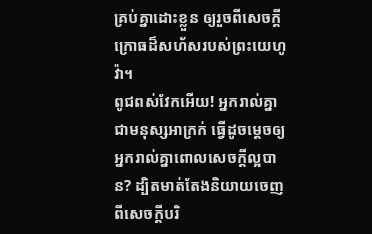គ្រប់គ្នាដោះខ្លួន ឲ្យរួចពីសេចក្ដីក្រោធដ៏សហ័សរបស់ព្រះយេហូវ៉ា។
ពូជពស់វែកអើយ! អ្នករាល់គ្នាជាមនុស្សអាក្រក់ ធ្វើដូចម្តេចឲ្យអ្នករាល់គ្នាពោលសេចក្តីល្អបាន? ដ្បិតមាត់តែងនិយាយចេញពីសេចក្តីបរិ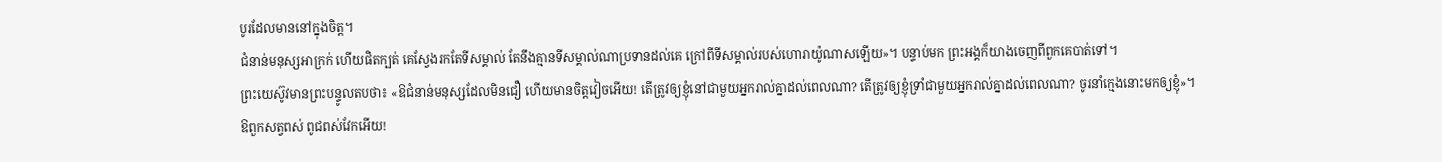បូរដែលមាននៅក្នុងចិត្ត។
ជំនាន់មនុស្សអាក្រក់ ហើយផិតក្បត់ គេស្វែងរកតែទីសម្គាល់ តែនឹងគ្មានទីសម្គាល់ណាប្រទានដល់គេ ក្រៅពីទីសម្គាល់របស់ហោរាយ៉ូណាសឡើយ»។ បន្ទាប់មក ព្រះអង្គក៏យាងចេញពីពួកគេបាត់ទៅ។
ព្រះយេស៊ូវមានព្រះបន្ទូលតបថា៖ «ឱជំនាន់មនុស្សដែលមិនជឿ ហើយមានចិត្តវៀចអើយ! តើត្រូវឲ្យខ្ញុំនៅជាមួយអ្នករាល់គ្នាដល់ពេលណា? តើត្រូវឲ្យខ្ញុំទ្រាំជាមួយអ្នករាល់គ្នាដល់ពេលណា? ចូរនាំក្មេងនោះមកឲ្យខ្ញុំ»។
ឱពួកសត្វពស់ ពូជពស់វែកអើយ!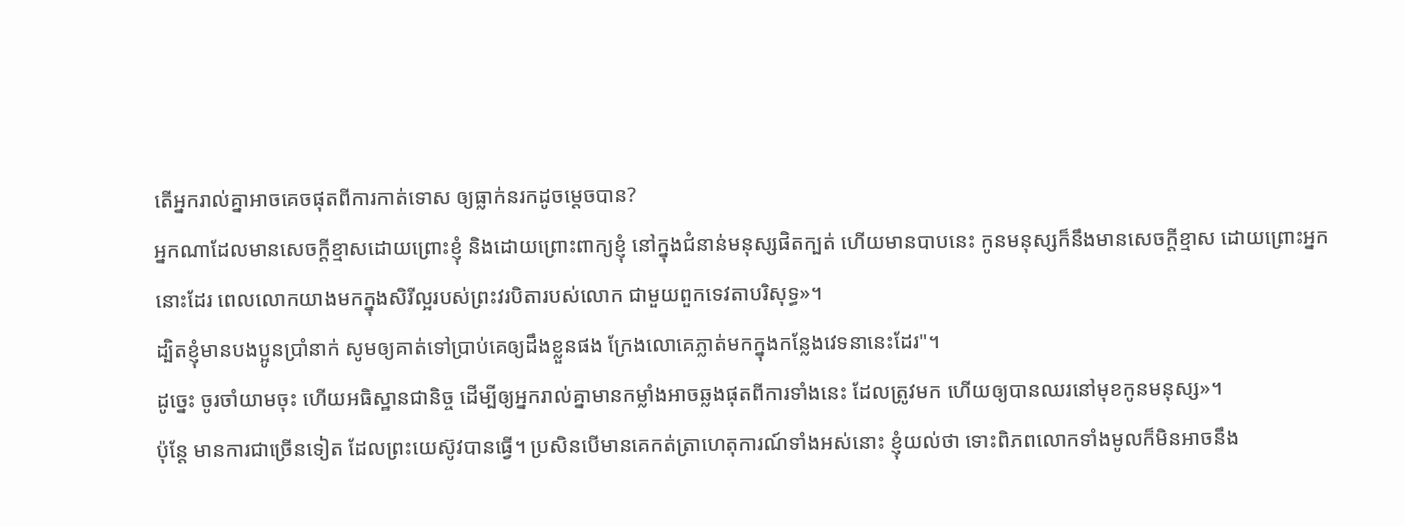តើអ្នករាល់គ្នាអាចគេចផុតពីការកាត់ទោស ឲ្យធ្លាក់នរកដូចម្តេចបាន?
អ្នកណាដែលមានសេចក្តីខ្មាសដោយព្រោះខ្ញុំ និងដោយព្រោះពាក្យខ្ញុំ នៅក្នុងជំនាន់មនុស្សផិតក្បត់ ហើយមានបាបនេះ កូនមនុស្សក៏នឹងមានសេចក្តីខ្មាស ដោយព្រោះអ្នកនោះដែរ ពេលលោកយាងមកក្នុងសិរីល្អរបស់ព្រះវរបិតារបស់លោក ជាមួយពួកទេវតាបរិសុទ្ធ»។
ដ្បិតខ្ញុំមានបងប្អូនប្រាំនាក់ សូមឲ្យគាត់ទៅប្រាប់គេឲ្យដឹងខ្លួនផង ក្រែងលោគេភ្លាត់មកក្នុងកន្លែងវេទនានេះដែរ"។
ដូច្នេះ ចូរចាំយាមចុះ ហើយអធិស្ឋានជានិច្ច ដើម្បីឲ្យអ្នករាល់គ្នាមានកម្លាំងអាចឆ្លងផុតពីការទាំងនេះ ដែលត្រូវមក ហើយឲ្យបានឈរនៅមុខកូនមនុស្ស»។
ប៉ុន្តែ មានការជាច្រើនទៀត ដែលព្រះយេស៊ូវបានធ្វើ។ ប្រសិនបើមានគេកត់ត្រាហេតុការណ៍ទាំងអស់នោះ ខ្ញុំយល់ថា ទោះពិភពលោកទាំងមូលក៏មិនអាចនឹង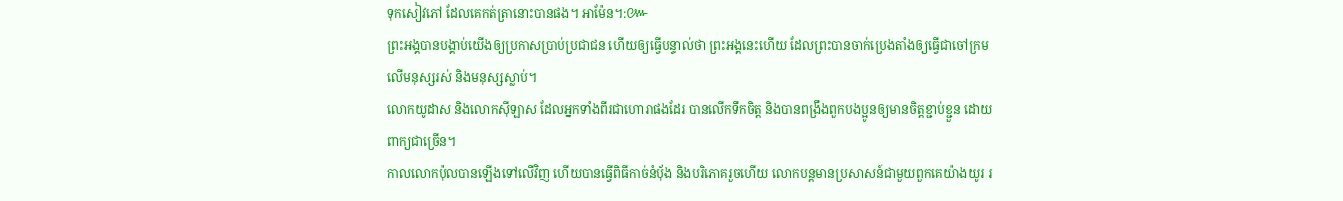ទុកសៀវភៅ ដែលគេកត់ត្រានោះបានផង។ អាម៉ែន។:៚
ព្រះអង្គបានបង្គាប់យើងឲ្យប្រកាសប្រាប់ប្រជាជន ហើយឲ្យធ្វើបន្ទាល់ថា ព្រះអង្គនេះហើយ ដែលព្រះបានចាក់ប្រេងតាំងឲ្យធ្វើជាចៅក្រមលើមនុស្សរស់ និងមនុស្សស្លាប់។
លោកយូដាស និងលោកស៊ីឡាស ដែលអ្នកទាំងពីរជាហោរាផងដែរ បានលើកទឹកចិត្ត និងបានពង្រឹងពួកបងប្អូនឲ្យមានចិត្តខ្ជាប់ខ្ជួន ដោយពាក្យជាច្រើន។
កាលលោកប៉ុលបានឡើងទៅលើវិញ ហើយបានធ្វើពិធីកាច់នំបុ័ង និងបរិភោគរួចហើយ លោកបន្តមានប្រសាសន៍ជាមួយពួកគេយ៉ាងយូរ រ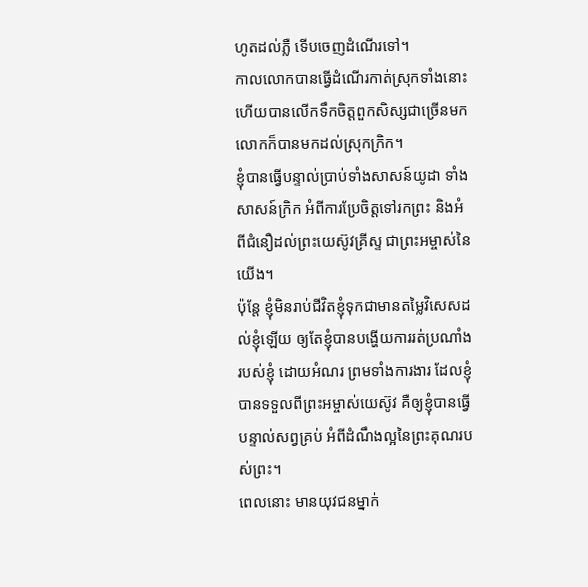ហូតដល់ភ្លឺ ទើបចេញដំណើរទៅ។
កាលលោកបានធ្វើដំណើរកាត់ស្រុកទាំងនោះ ហើយបានលើកទឹកចិត្តពួកសិស្សជាច្រើនមក លោកក៏បានមកដល់ស្រុកក្រិក។
ខ្ញុំបានធ្វើបន្ទាល់ប្រាប់ទាំងសាសន៍យូដា ទាំងសាសន៍ក្រិក អំពីការប្រែចិត្តទៅរកព្រះ និងអំពីជំនឿដល់ព្រះយេស៊ូវគ្រីស្ទ ជាព្រះអម្ចាស់នៃយើង។
ប៉ុន្តែ ខ្ញុំមិនរាប់ជីវិតខ្ញុំទុកជាមានតម្លៃវិសេសដល់ខ្ញុំឡើយ ឲ្យតែខ្ញុំបានបង្ហើយការរត់ប្រណាំងរបស់ខ្ញុំ ដោយអំណរ ព្រមទាំងការងារ ដែលខ្ញុំបានទទួលពីព្រះអម្ចាស់យេស៊ូវ គឺឲ្យខ្ញុំបានធ្វើបន្ទាល់សព្វគ្រប់ អំពីដំណឹងល្អនៃព្រះគុណរបស់ព្រះ។
ពេលនោះ មានយុវជនម្នាក់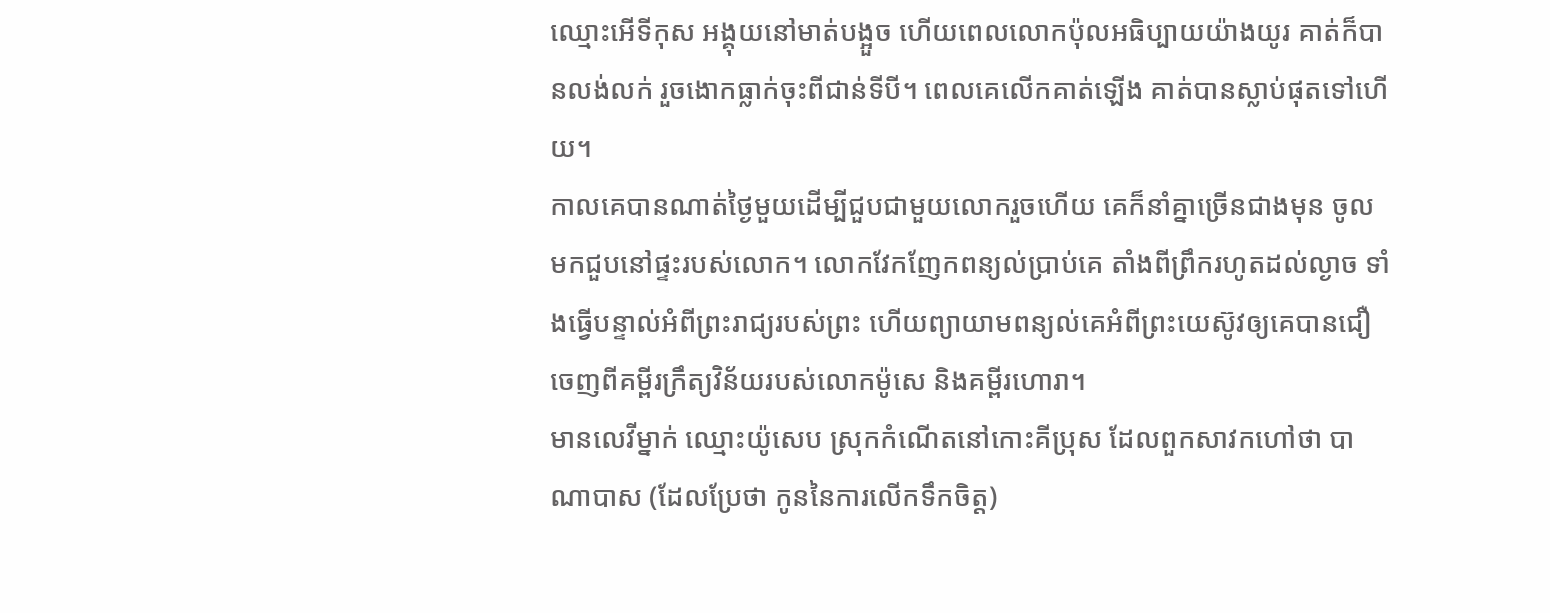ឈ្មោះអើទីកុស អង្គុយនៅមាត់បង្អួច ហើយពេលលោកប៉ុលអធិប្បាយយ៉ាងយូរ គាត់ក៏បានលង់លក់ រួចងោកធ្លាក់ចុះពីជាន់ទីបី។ ពេលគេលើកគាត់ឡើង គាត់បានស្លាប់ផុតទៅហើយ។
កាលគេបានណាត់ថ្ងៃមួយដើម្បីជួបជាមួយលោករួចហើយ គេក៏នាំគ្នាច្រើនជាងមុន ចូលមកជួបនៅផ្ទះរបស់លោក។ លោកវែកញែកពន្យល់ប្រាប់គេ តាំងពីព្រឹករហូតដល់ល្ងាច ទាំងធ្វើបន្ទាល់អំពីព្រះរាជ្យរបស់ព្រះ ហើយព្យាយាមពន្យល់គេអំពីព្រះយេស៊ូវឲ្យគេបានជឿ ចេញពីគម្ពីរក្រឹត្យវិន័យរបស់លោកម៉ូសេ និងគម្ពីរហោរា។
មានលេវីម្នាក់ ឈ្មោះយ៉ូសេប ស្រុកកំណើតនៅកោះគីប្រុស ដែលពួកសាវកហៅថា បាណាបាស (ដែលប្រែថា កូននៃការលើកទឹកចិត្ត)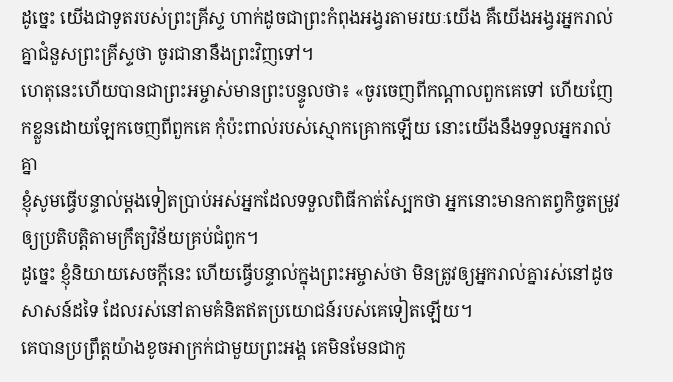ដូច្នេះ យើងជាទូតរបស់ព្រះគ្រីស្ទ ហាក់ដូចជាព្រះកំពុងអង្វរតាមរយៈយើង គឺយើងអង្វរអ្នករាល់គ្នាជំនួសព្រះគ្រីស្ទថា ចូរជានានឹងព្រះវិញទៅ។
ហេតុនេះហើយបានជាព្រះអម្ចាស់មានព្រះបន្ទូលថា៖ «ចូរចេញពីកណ្តាលពួកគេទៅ ហើយញែកខ្លួនដោយឡែកចេញពីពួកគេ កុំប៉ះពាល់របស់ស្មោកគ្រោកឡើយ នោះយើងនឹងទទួលអ្នករាល់គ្នា
ខ្ញុំសូមធ្វើបន្ទាល់ម្តងទៀតប្រាប់អស់អ្នកដែលទទួលពិធីកាត់ស្បែកថា អ្នកនោះមានកាតព្វកិច្ចតម្រូវឲ្យប្រតិបត្តិតាមក្រឹត្យវិន័យគ្រប់ជំពូក។
ដូច្នេះ ខ្ញុំនិយាយសេចក្តីនេះ ហើយធ្វើបន្ទាល់ក្នុងព្រះអម្ចាស់ថា មិនត្រូវឲ្យអ្នករាល់គ្នារស់នៅដូចសាសន៍ដទៃ ដែលរស់នៅតាមគំនិតឥតប្រយោជន៍របស់គេទៀតឡើយ។
គេបានប្រព្រឹត្តយ៉ាងខូចអាក្រក់ជាមួយព្រះអង្គ គេមិនមែនជាកូ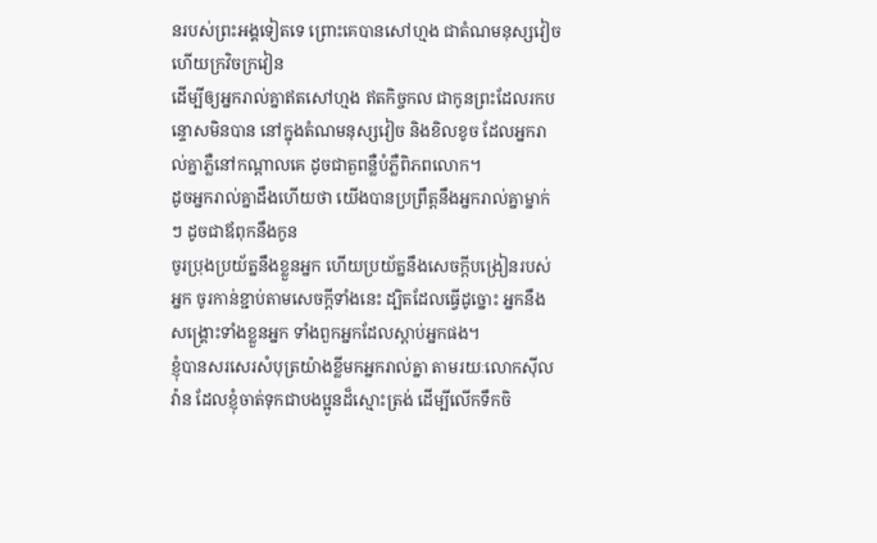នរបស់ព្រះអង្គទៀតទេ ព្រោះគេបានសៅហ្មង ជាតំណមនុស្សវៀច ហើយក្រវិចក្រវៀន
ដើម្បីឲ្យអ្នករាល់គ្នាឥតសៅហ្មង ឥតកិច្ចកល ជាកូនព្រះដែលរកបន្ទោសមិនបាន នៅក្នុងតំណមនុស្សវៀច និងខិលខូច ដែលអ្នករាល់គ្នាភ្លឺនៅកណ្ដាលគេ ដូចជាតួពន្លឺបំភ្លឺពិភពលោក។
ដូចអ្នករាល់គ្នាដឹងហើយថា យើងបានប្រព្រឹត្តនឹងអ្នករាល់គ្នាម្នាក់ៗ ដូចជាឪពុកនឹងកូន
ចូរប្រុងប្រយ័ត្ននឹងខ្លួនអ្នក ហើយប្រយ័ត្ននឹងសេចក្ដីបង្រៀនរបស់អ្នក ចូរកាន់ខ្ជាប់តាមសេចក្ដីទាំងនេះ ដ្បិតដែលធ្វើដូច្នោះ អ្នកនឹងសង្គ្រោះទាំងខ្លួនអ្នក ទាំងពួកអ្នកដែលស្តាប់អ្នកផង។
ខ្ញុំបានសរសេរសំបុត្រយ៉ាងខ្លីមកអ្នករាល់គ្នា តាមរយៈលោកស៊ីលវ៉ាន ដែលខ្ញុំចាត់ទុកជាបងប្អូនដ៏ស្មោះត្រង់ ដើម្បីលើកទឹកចិ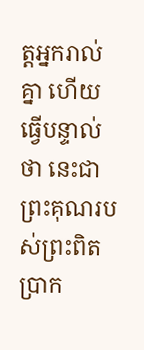ត្តអ្នករាល់គ្នា ហើយធ្វើបន្ទាល់ថា នេះជាព្រះគុណរបស់ព្រះពិតប្រាក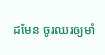ដមែន ចូរឈរឲ្យមាំ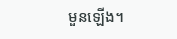មួនឡើង។